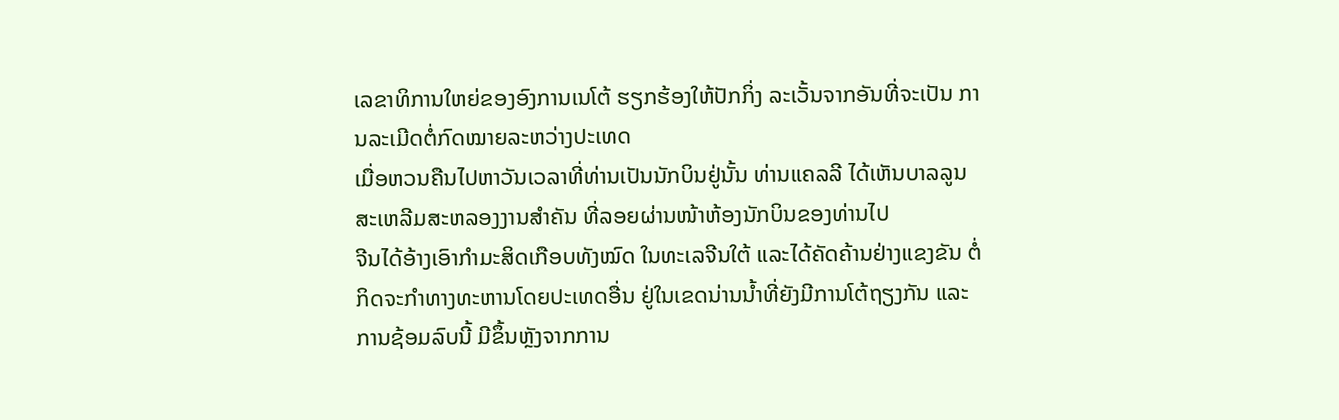ເລຂາທິການໃຫຍ່ຂອງອົງການເນໂຕ້ ຮຽກຮ້ອງໃຫ້ປັກກິ່ງ ລະເວັ້ນຈາກອັນທີ່ຈະເປັນ ການລະເມີດຕໍ່ກົດໝາຍລະຫວ່າງປະເທດ
ເມື່ອຫວນຄືນໄປຫາວັນເວລາທີ່ທ່ານເປັນນັກບິນຢູ່ນັ້ນ ທ່ານແຄລລີ ໄດ້ເຫັນບາລລູນ ສະເຫລີມສະຫລອງງານສຳຄັນ ທີ່ລອຍຜ່ານໜ້າຫ້ອງນັກບິນຂອງທ່ານໄປ
ຈີນໄດ້ອ້າງເອົາກຳມະສິດເກືອບທັງໝົດ ໃນທະເລຈີນໃຕ້ ແລະໄດ້ຄັດຄ້ານຢ່າງແຂງຂັນ ຕໍ່ກິດຈະກຳທາງທະຫານໂດຍປະເທດອື່ນ ຢູ່ໃນເຂດນ່ານນ້ຳທີ່ຍັງມີການໂຕ້ຖຽງກັນ ແລະການຊ້ອມລົບນີ້ ມີຂຶ້ນຫຼັງຈາກການ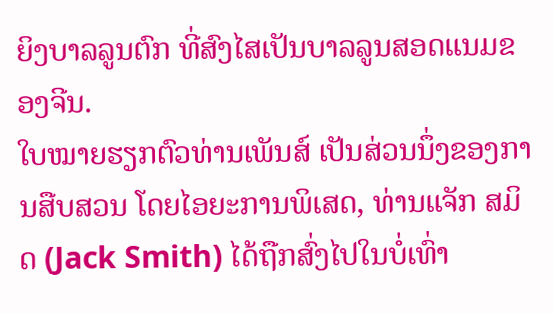ຍິງບາລລູນຕົກ ທີ່ສົງໄສເປັນບາລລູນສອດແນມຂອງຈີນ.
ໃບໝາຍຮຽກຕົວທ່ານເພັນສ໌ ເປັນສ່ວນນຶ່ງຂອງການສືບສວນ ໂດຍໄອຍະການພິເສດ, ທ່ານແຈັກ ສມິດ (Jack Smith) ໄດ້ຖືກສົ່ງໄປໃນບໍ່ເທົ່າ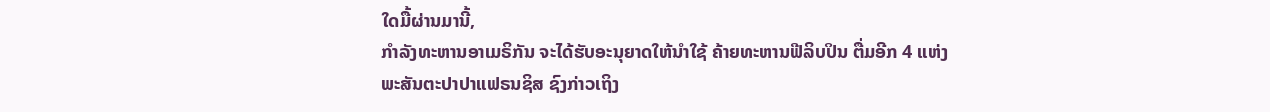ໃດມື້ຜ່ານມານີ້,
ກຳລັງທະຫານອາເມຣິກັນ ຈະໄດ້ຮັບອະນຸຍາດໃຫ້ນຳໃຊ້ ຄ້າຍທະຫານຟີລິບປິນ ຕື່ມອີກ 4 ແຫ່ງ
ພະສັນຕະປາປາແຟຣນຊິສ ຊົງກ່າວເຖິງ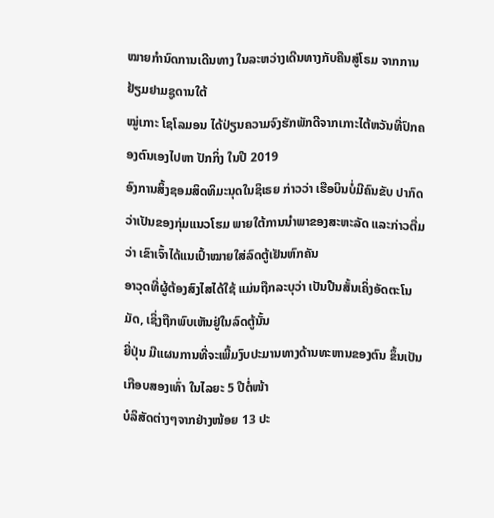ໝາຍກຳນົດການເດີນທາງ ໃນລະຫວ່າງເດີນທາງກັບຄືນສູ່ໂຣມ ຈາກການຢ້ຽມຢາມຊູດານໃຕ້
ໝູ່ເກາະ ໂຊໂລມອນ ໄດ້ປ່ຽນຄວາມຈົງຮັກພັກດີຈາກເກາະໄຕ້ຫວັນທີ່ປົກຄອງຕົນເອງໄປຫາ ປັກກິ່ງ ໃນປີ 2019
ອົງການສິ້ງຊອມສິດທິມະນຸດໃນຊິເຣຍ ກ່າວວ່າ ເຮືອບິນບໍ່ມີຄົນຂັບ ປາກົດວ່າເປັນຂອງກຸ່ມແນວໂຮມ ພາຍໃຕ້ການນຳພາຂອງສະຫະລັດ ແລະກ່າວຕື່ມວ່າ ເຂົາເຈົ້າໄດ້ແນເປົ້າໝາຍໃສ່ລົດຕູ້ເຢັນຫົກຄັນ
ອາວຸດທີ່ຜູ້ຕ້ອງສົງໄສໄດ້ໃຊ້ ແມ່ນຖືກລະບຸວ່າ ເປັນປືນສັ້ນເຄິ່ງອັດຕະໂນມັດ, ເຊິ່ງຖືກພົບເຫັນຢູ່ໃນລົດຕູ້ນັ້ນ
ຍີ່ປຸ່ນ ມີແຜນການທີ່ຈະເພີ້ມງົບປະມານທາງດ້ານທະຫານຂອງຕົນ ຂຶ້ນເປັນເກືອບສອງເທົ່າ ໃນໄລຍະ 5 ປີຕໍ່ໜ້າ
ບໍລິສັດຕ່າງໆຈາກຢ່າງໜ້ອຍ 13 ປະ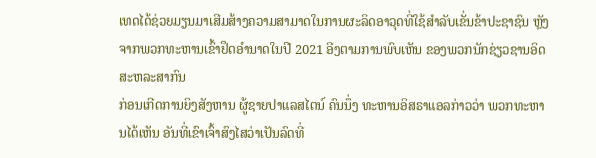ເທດໄດ້ຊ່ວຍມຽນມາເສີມສ້າງຄວາມສາມາດໃນການຜະລິດອາວຸດທີ່ໃຊ້ສຳລັບເຂັ່ນຂ້າປະຊາຊົນ ຫຼັງຈາກພວກທະຫານເຂົ້າຢຶດອຳນາດໃນປີ 2021 ອີງຕາມການພົບເຫັນ ຂອງພວກນັກຊ່ຽວຊານອິດສະຫລະສາກົນ
ກ່ອນເກີດການຍິງສັງຫານ ຜູ້ຊາຍປາແລສໄຕນ໌ ຄົນນຶ່ງ ທະຫານອິສຣາແອລກ່າວວ່າ ພວກທະຫານໄດ້ເຫັນ ອັນທີ່ເຂົາເຈົ້າສົງໄສວ່າເປັນລົດທີ່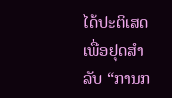ໄດ້ປະຕິເສດເພື່ອຢຸດສຳລັບ “ການກ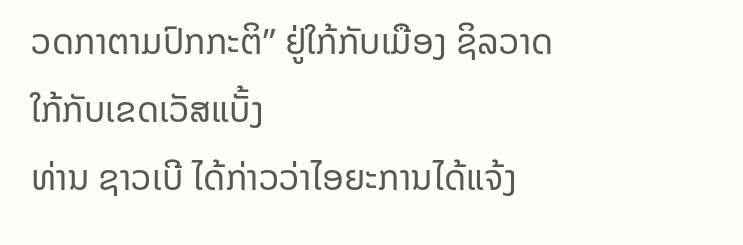ວດກາຕາມປົກກະຕິ” ຢູ່ໃກ້ກັບເມືອງ ຊິລວາດ ໃກ້ກັບເຂດເວັສແບັ້ງ
ທ່ານ ຊາວເບີ ໄດ້ກ່າວວ່າໄອຍະການໄດ້ແຈ້ງ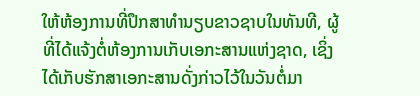ໃຫ້ຫ້ອງການທີ່ປຶກສາທຳນຽບຂາວຊາບໃນທັນທີ, ຜູ້ທີ່ໄດ້ແຈ້ງຕໍ່ຫ້ອງການເກັບເອກະສານແຫ່ງຊາດ, ເຊິ່ງໄດ້ເກັບຮັກສາເອກະສານດັ່ງກ່າວໄວ້ໃນວັນຕໍ່ມາ